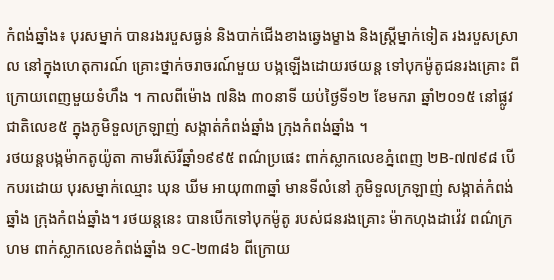កំពង់ឆ្នាំង៖ បុរសម្នាក់ បានរងរបួសធ្ងន់ និងបាក់ជើងខាងឆ្វេងម្ខាង និងស្ត្រីម្នាក់ទៀត រងរបួសស្រាល នៅក្នុងហេតុការណ៍ គ្រោះថ្នាក់ចរាចរណ៍មួយ បង្កឡើងដោយរថយន្ត ទៅបុកម៉ូតូជនរងគ្រោះ ពីក្រោយពេញមួយទំហឹង ។ កាលពីម៉ោង ៧និង ៣០នាទី យប់ថ្ងៃទី១២ ខែមករា ឆ្នាំ២០១៥ នៅផ្លូវជាតិលេខ៥ ក្នុងភូមិទួលក្រឡាញ់ សង្កាត់កំពង់ឆ្នាំង ក្រុងកំពង់ឆ្នាំង ។
រថយន្តបង្កម៉ាកតូយ៉ូតា កាមរីស៊េរីឆ្នាំ១៩៩៥ ពណ៌ប្រផេះ ពាក់ស្លាកលេខភ្នំពេញ ២B-៧៧៩៨ បើកបរដោយ បុរសម្នាក់ឈ្មោះ ឃុន ឃីម អាយុ៣៣ឆ្នាំ មានទីលំនៅ ភូមិទួលក្រឡាញ់ សង្កាត់កំពង់ឆ្នាំង ក្រុងកំពង់ឆ្នាំង។ រថយន្តនេះ បានបើកទៅបុកម៉ូតូ របស់ជនរងគ្រោះ ម៉ាកហុងដាវ៉េវ ពណ៌ក្រហម ពាក់ស្លាកលេខកំពង់ឆ្នាំង ១C-២៣៨៦ ពីក្រោយ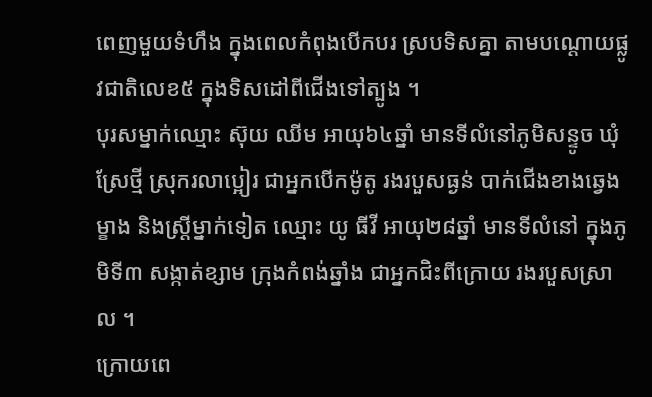ពេញមួយទំហឹង ក្នុងពេលកំពុងបើកបរ ស្របទិសគ្នា តាមបណ្តោយផ្លូវជាតិលេខ៥ ក្នុងទិសដៅពីជើងទៅត្បូង ។
បុរសម្នាក់ឈ្មោះ ស៊ុយ ឈីម អាយុ៦៤ឆ្នាំ មានទីលំនៅភូមិសន្ទូច ឃុំស្រែថ្មី ស្រុករលាប្អៀរ ជាអ្នកបើកម៉ូតូ រងរបួសធ្ងន់ បាក់ជើងខាងឆ្វេងម្ខាង និងស្ត្រីម្នាក់ទៀត ឈ្មោះ យូ ធីវី អាយុ២៨ឆ្នាំ មានទីលំនៅ ក្នុងភូមិទី៣ សង្កាត់ខ្សាម ក្រុងកំពង់ឆ្នាំង ជាអ្នកជិះពីក្រោយ រងរបួសស្រាល ។
ក្រោយពេ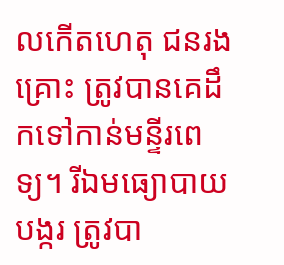លកើតហេតុ ជនរងគ្រោះ ត្រូវបានគេដឹកទៅកាន់មន្ទីរពេទ្យ។ រីឯមធ្យោបាយបង្ករ ត្រូវបា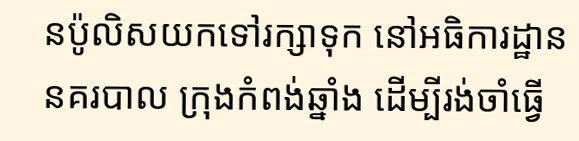នប៉ូលិសយកទៅរក្សាទុក នៅអធិការដ្ឋាននគរបាល ក្រុងកំពង់ឆ្នាំង ដើម្បីរង់ចាំធ្វើ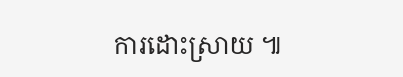ការដោះស្រាយ ៕